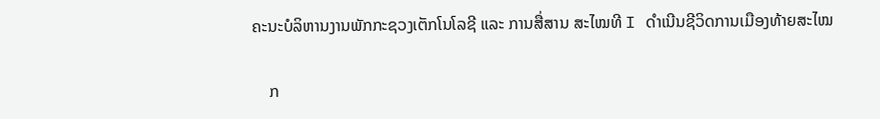ຄະນະບໍລິຫານງານພັກກະຊວງເຕັກໂນໂລຊີ ແລະ ການສື່ສານ ສະໄໝທີ I ດໍາເນີນຊີວິດການເມືອງທ້າຍສະໄໝ

    ກ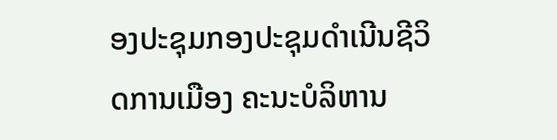ອງປະຊຸມກອງປະຊຸມດຳເນີນຊີວິດການເມືອງ ຄະນະບໍລິຫານ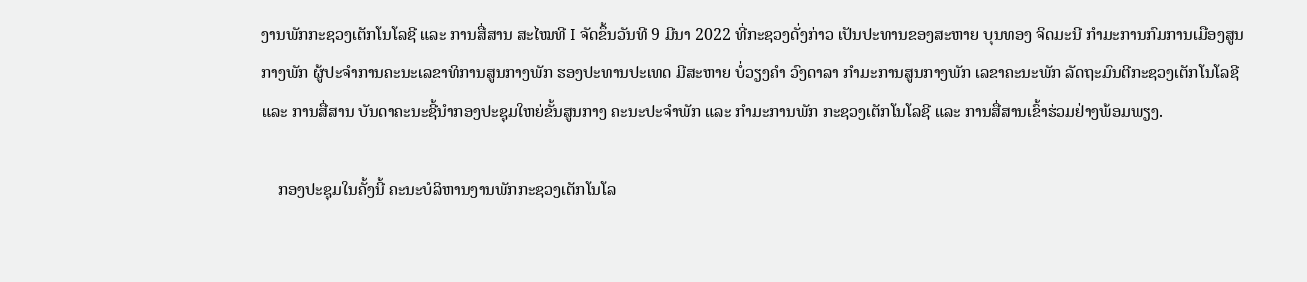ງານພັກກະຊວງເຕັກໂນໂລຊີ ແລະ ການສື່ສານ ສະໄໝທີ I ຈັດຂຶ້ນວັນທີ 9 ມີນາ 2022 ທີ່ກະຊວງດັ່ງກ່າວ ເປັນປະທານຂອງສະຫາຍ ບຸນທອງ ຈິດມະນີ ກຳມະການກົມການເມືອງສູນກາງພັກ ຜູ້ປະຈໍາການຄະນະເລຂາທິການສູນກາງພັກ ຮອງປະທານປະເທດ ມີສະຫາຍ ບໍ່ວຽງຄຳ ວົງດາລາ ກຳມະການສູນກາງພັກ ເລຂາຄະນະພັກ ລັດຖະມົນຕີກະຊວງເຕັກໂນໂລຊີ ແລະ ການສື່ສານ ບັນດາຄະນະຊີ້ນຳກອງປະຊຸມໃຫຍ່ຂັ້ນສູນກາງ ຄະນະປະຈຳພັກ ແລະ ກຳມະການພັກ ກະຊວງເຕັກໂນໂລຊີ ແລະ ການສື່ສານເຂົ້າຮ່ວມຢ່າງພ້ອມພຽງ.

    ກອງປະຊຸມໃນຄັ້ງນີ້ ຄະນະບໍລິຫານງານພັກກະຊວງເຕັກໂນໂລ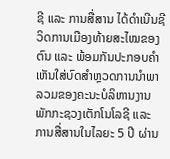ຊີ ແລະ ການສື່ສານ ໄດ້ດຳເນີນຊີວິດການເມືອງທ້າຍສະໄໝຂອງຕົນ ແລະ ພ້ອມກັນປະກອບຄຳເຫັນໃສ່ບົດສຳຫຼວດການນຳພາລວມຂອງຄະນະບໍລິຫານງານພັກກະຊວງເຕັກໂນໂລຊີ ແລະ ການສື່ສານໃນໄລຍະ 5 ປີ ຜ່ານ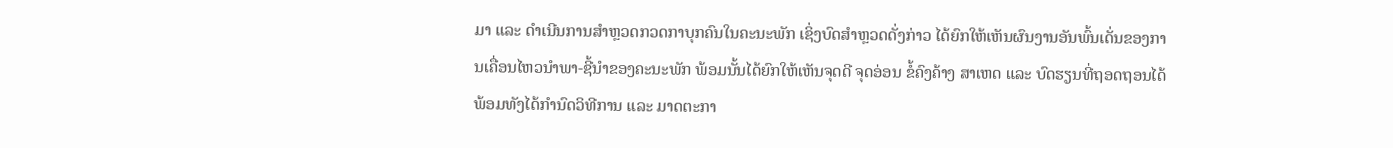ມາ ແລະ ດຳເນີນການສຳຫຼວດກວດກາບຸກຄົນໃນຄະນະພັກ ເຊິ່ງບົດສຳຫຼວດດັ່ງກ່າວ ໄດ້ຍົກໃຫ້ເຫັນຜົນງານອັນພົ້ນເດັ່ນຂອງການເຄື່ອນໄຫວນຳພາ-ຊີ້ນຳຂອງຄະນະພັກ ພ້ອມນັ້ນໄດ້ຍົກໃຫ້ເຫັນຈຸດດີ ຈຸດອ່ອນ ຂໍ້ຄົງຄ້າງ ສາເຫດ ແລະ ບົດຮຽນທີ່ຖອດຖອນໄດ້ ພ້ອມທັງໄດ້ກຳນົດວິທີການ ແລະ ມາດຕະກາ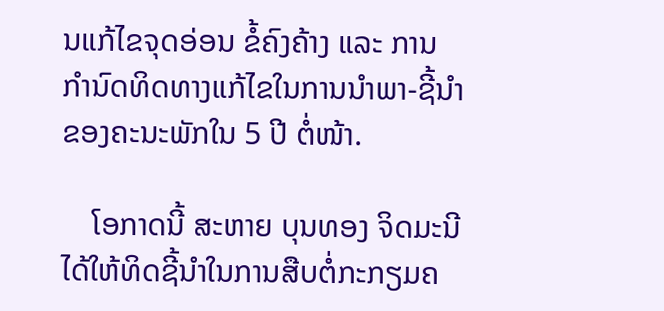ນແກ້ໄຂຈຸດອ່ອນ ຂໍ້ຄົງຄ້າງ ແລະ ການກຳນົດທິດທາງແກ້ໄຂໃນການນຳພາ-ຊີ້ນຳ ຂອງຄະນະພັກໃນ 5 ປີ ຕໍ່ໜ້າ.

    ໂອກາດນີ້ ສະຫາຍ ບຸນທອງ ຈິດມະນີ ໄດ້ໃຫ້ທິດຊີ້ນຳໃນການສືບຕໍ່ກະກຽມຄ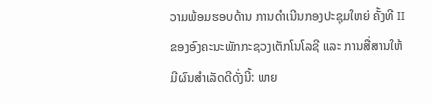ວາມພ້ອມຮອບດ້ານ ການດຳເນີນກອງປະຊຸມໃຫຍ່ ຄັ້ງທີ II ຂອງອົງຄະນະພັກກະຊວງເຕັກໂນໂລຊີ ແລະ ການສື່ສານໃຫ້ມີຜົນສຳເລັດດີດັ່ງນີ້: ພາຍ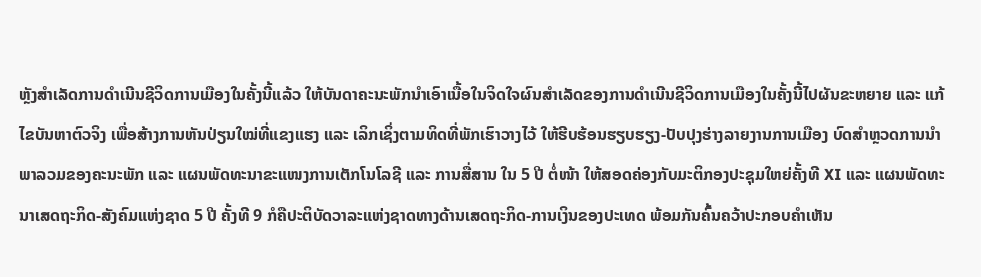ຫຼັງສຳເລັດການດຳເນີນຊີວິດການເມືອງໃນຄັ້ງນີ້ແລ້ວ ໃຫ້ບັນດາຄະນະພັກນໍາເອົາເນື້ອໃນຈິດໃຈຜົນສຳເລັດຂອງການດຳເນີນຊີວິດການເມືອງໃນຄັ້ງນີ້ໄປຜັນຂະຫຍາຍ ແລະ ແກ້ໄຂບັນຫາຕົວຈິງ ເພື່ອສ້າງການຫັນປ່ຽນໃໝ່ທີ່ແຂງແຮງ ແລະ ເລິກເຊິ່ງຕາມທິດທີ່ພັກເຮົາວາງໄວ້ ໃຫ້ຮີບຮ້ອນຮຽບຮຽງ-ປັບປຸງຮ່າງລາຍງານການເມືອງ ບົດສຳຫຼວດການນຳພາລວມຂອງຄະນະພັກ ແລະ ແຜນພັດທະນາຂະແໜງການເຕັກໂນໂລຊີ ແລະ ການສື່ສານ ໃນ 5 ປີ ຕໍ່ໜ້າ ໃຫ້ສອດຄ່ອງກັບມະຕິກອງປະຊຸມໃຫຍ່ຄັ້ງທີ XI ແລະ ແຜນພັດທະນາເສດຖະກິດ-ສັງຄົມແຫ່ງຊາດ 5 ປີ ຄັ້ງທີ 9 ກໍຄືປະຕິບັດວາລະແຫ່ງຊາດທາງດ້ານເສດຖະກິດ-ການເງິນຂອງປະເທດ ພ້ອມກັນຄົ້ນຄວ້າປະກອບຄຳເຫັນ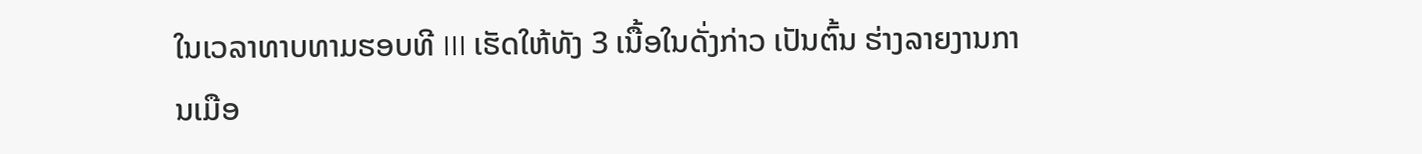ໃນເວລາທາບທາມຮອບທີ III ເຮັດໃຫ້ທັງ 3 ເນື້ອໃນດັ່ງກ່າວ ເປັນຕົ້ນ ຮ່າງລາຍງານການເມືອ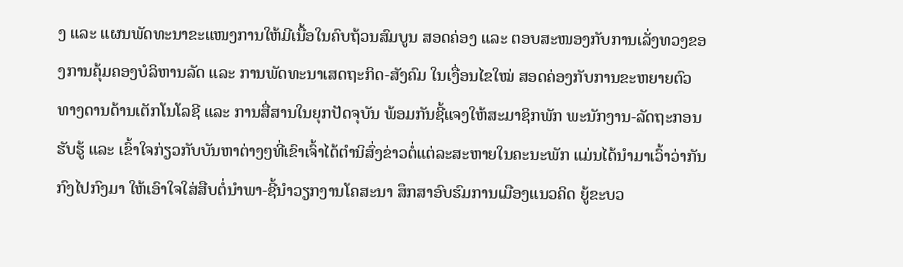ງ ແລະ ແຜນພັດທະນາຂະແໜງການໃຫ້ມີເນື້ອໃນຄົບຖ້ວນສົມບູນ ສອດຄ່ອງ ແລະ ຕອບສະໜອງກັບການເລັ່ງທວງຂອງການຄຸ້ມຄອງບໍລິຫານລັດ ແລະ ການພັດທະນາເສດຖະກິດ-ສັງຄົມ ໃນເງື່ອນໄຂໃໝ່ ສອດຄ່ອງກັບການຂະຫຍາຍຕົວທາງດານດ້ານເຕັກໂນໂລຊີ ແລະ ການສື່ສານໃນຍຸກປັດຈຸບັນ ພ້ອມກັນຊີ້ແຈງໃຫ້ສະມາຊິກພັກ ພະນັກງານ-ລັດຖະກອນ ຮັບຮູ້ ແລະ ເຂົ້າໃຈກ່ຽວກັບບັນຫາຕ່າງໆທີ່ເຂົາເຈົ້າໄດ້ຕຳນິສົ່ງຂ່າວຕໍ່ແຕ່ລະສະຫາຍໃນຄະນະພັກ ແມ່ນໄດ້ນຳມາເວົ້າວ່າກັນກົງໄປກົງມາ ໃຫ້ເອົາໃຈໃສ່ສືບຕໍ່ນຳພາ-ຊີ້ນຳວຽກງານໂຄສະນາ ສຶກສາອົບຮົມການເມືອງແນວຄິດ ຍູ້ຂະບວ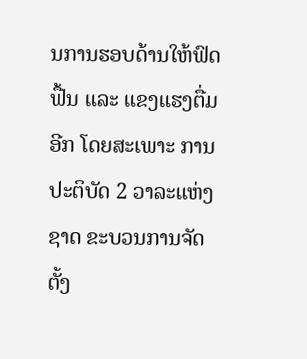ນການຮອບດ້ານໃຫ້ຟົດຟື້ນ ແລະ ແຂງແຮງຕື່ມອີກ ໂດຍສະເພາະ ການປະຕິບັດ 2 ວາລະແຫ່ງຊາດ ຂະບວນການຈັດຕັ້ງ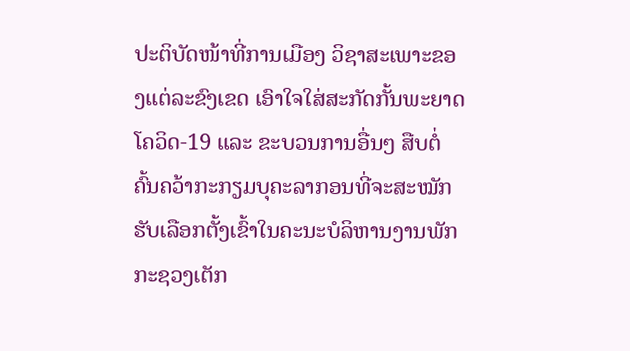ປະຕິບັດໜ້າທີ່ການເມືອງ ວິຊາສະເພາະຂອງແຕ່ລະຂົງເຂດ ເອົາໃຈໃສ່ສະກັດກັ້ນພະຍາດໂຄວິດ-19 ແລະ ຂະບວນການອື່ນໆ ສືບຕໍ່ຄົ້ນຄວ້າກະກຽມບຸຄະລາກອນທີ່ຈະສະໝັກຮັບເລືອກຕັ້ງເຂົ້າໃນຄະນະບໍລິຫານງານພັກກະຊວງເຕັກ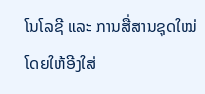ໂນໂລຊີ ແລະ ການສື່ສານຊຸດໃໝ່ ໂດຍໃຫ້ອີງໃສ່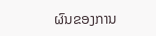ຜົນຂອງການ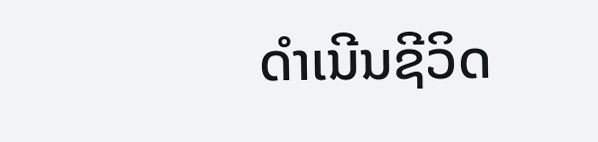ດຳເນີນຊີວິດ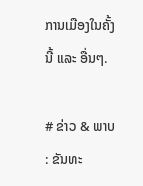ການເມືອງໃນຄັ້ງນີ້ ແລະ ອື່ນໆ.

# ຂ່າວ & ພາບ : ຂັນທະ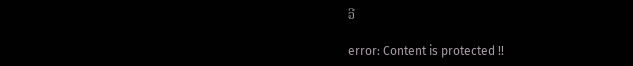ວີ

error: Content is protected !!